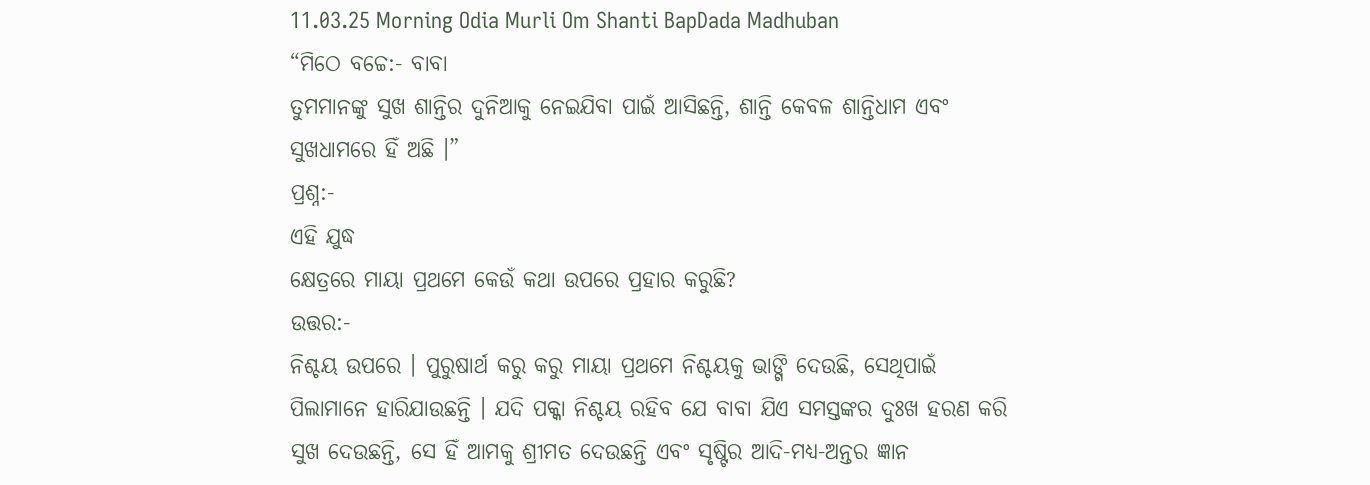11.03.25 Morning Odia Murli Om Shanti BapDada Madhuban
“ମିଠେ ବଚ୍ଚେ:- ବାବା
ତୁମମାନଙ୍କୁ ସୁଖ ଶାନ୍ତିର ଦୁନିଆକୁ ନେଇଯିବା ପାଇଁ ଆସିଛନ୍ତି, ଶାନ୍ତି କେବଳ ଶାନ୍ତିଧାମ ଏବଂ
ସୁଖଧାମରେ ହିଁ ଅଛି ।”
ପ୍ରଶ୍ନ:-
ଏହି ଯୁଦ୍ଧ
କ୍ଷେତ୍ରରେ ମାୟା ପ୍ରଥମେ କେଉଁ କଥା ଉପରେ ପ୍ରହାର କରୁଛି?
ଉତ୍ତର:-
ନିଶ୍ଚୟ ଉପରେ । ପୁରୁଷାର୍ଥ କରୁ କରୁ ମାୟା ପ୍ରଥମେ ନିଶ୍ଚୟକୁ ଭାଙ୍ଗି ଦେଉଛି, ସେଥିପାଇଁ
ପିଲାମାନେ ହାରିଯାଉଛନ୍ତି । ଯଦି ପକ୍କା ନିଶ୍ଚୟ ରହିବ ଯେ ବାବା ଯିଏ ସମସ୍ତଙ୍କର ଦୁଃଖ ହରଣ କରି
ସୁଖ ଦେଉଛନ୍ତି, ସେ ହିଁ ଆମକୁ ଶ୍ରୀମତ ଦେଉଛନ୍ତି ଏବଂ ସୃଷ୍ଟିର ଆଦି-ମଧ୍ୟ-ଅନ୍ତର ଜ୍ଞାନ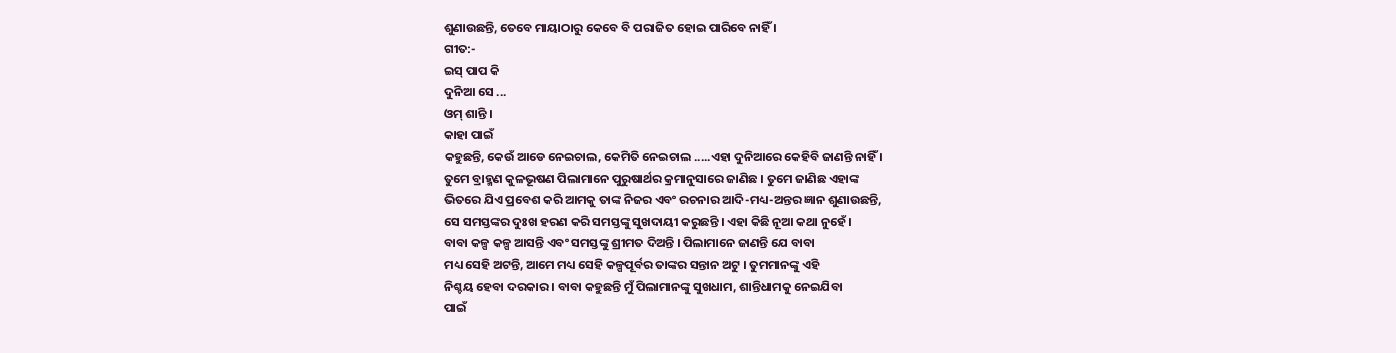ଶୁଣାଉଛନ୍ତି, ତେବେ ମାୟାଠାରୁ କେବେ ବି ପରାଜିତ ହୋଇ ପାରିବେ ନାହିଁ ।
ଗୀତ:-
ଇସ୍ ପାପ କି
ଦୁନିଆ ସେ ...
ଓମ୍ ଶାନ୍ତି ।
କାହା ପାଇଁ
କହୁଛନ୍ତି, କେଉଁ ଆଡେ ନେଇଚାଲ, କେମିତି ନେଇଚାଲ .....ଏହା ଦୁନିଆରେ କେହିବି ଜାଣନ୍ତି ନାହିଁ ।
ତୁମେ ବ୍ରାହ୍ମଣ କୁଳଭୂଷଣ ପିଲାମାନେ ପୁରୁଷାର୍ଥର କ୍ରମାନୁସାରେ ଜାଣିଛ । ତୁମେ ଜାଣିଛ ଏହାଙ୍କ
ଭିତରେ ଯିଏ ପ୍ରବେଶ କରି ଆମକୁ ତାଙ୍କ ନିଜର ଏବଂ ରଚନାର ଆଦି-ମଧ୍ୟ-ଅନ୍ତର ଜ୍ଞାନ ଶୁଣାଉଛନ୍ତି,
ସେ ସମସ୍ତଙ୍କର ଦୁଃଖ ହରଣ କରି ସମସ୍ତଙ୍କୁ ସୁଖଦାୟୀ କରୁଛନ୍ତି । ଏହା କିଛି ନୂଆ କଥା ନୁହେଁ ।
ବାବା କଳ୍ପ କଳ୍ପ ଆସନ୍ତି ଏବଂ ସମସ୍ତଙ୍କୁ ଶ୍ରୀମତ ଦିଅନ୍ତି । ପିଲାମାନେ ଜାଣନ୍ତି ଯେ ବାବା
ମଧ୍ୟ ସେହି ଅଟନ୍ତି, ଆମେ ମଧ୍ୟ ସେହି କଳ୍ପପୂର୍ବର ତାଙ୍କର ସନ୍ତାନ ଅଟୁ । ତୁମମାନଙ୍କୁ ଏହି
ନିଶ୍ଚୟ ହେବା ଦରକାର । ବାବା କହୁଛନ୍ତି ମୁଁ ପିଲାମାନଙ୍କୁ ସୁଖଧାମ, ଶାନ୍ତିଧାମକୁ ନେଇଯିବା
ପାଇଁ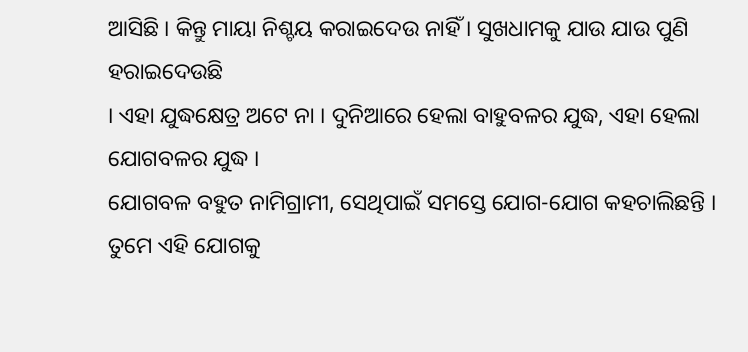ଆସିଛି । କିନ୍ତୁ ମାୟା ନିଶ୍ଚୟ କରାଇଦେଉ ନାହିଁ । ସୁଖଧାମକୁ ଯାଉ ଯାଉ ପୁଣି ହରାଇଦେଉଛି
। ଏହା ଯୁଦ୍ଧକ୍ଷେତ୍ର ଅଟେ ନା । ଦୁନିଆରେ ହେଲା ବାହୁବଳର ଯୁଦ୍ଧ, ଏହା ହେଲା ଯୋଗବଳର ଯୁଦ୍ଧ ।
ଯୋଗବଳ ବହୁତ ନାମିଗ୍ରାମୀ, ସେଥିପାଇଁ ସମସ୍ତେ ଯୋଗ-ଯୋଗ କହଚାଲିଛନ୍ତି । ତୁମେ ଏହି ଯୋଗକୁ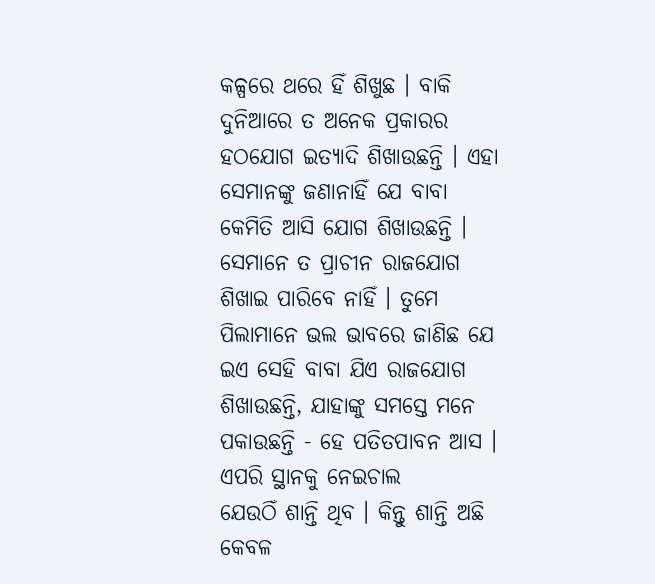କଳ୍ପରେ ଥରେ ହିଁ ଶିଖୁଛ । ବାକି ଦୁନିଆରେ ତ ଅନେକ ପ୍ରକାରର ହଠଯୋଗ ଇତ୍ୟାଦି ଶିଖାଉଛନ୍ତି । ଏହା
ସେମାନଙ୍କୁ ଜଣାନାହିଁ ଯେ ବାବା କେମିତି ଆସି ଯୋଗ ଶିଖାଉଛନ୍ତି । ସେମାନେ ତ ପ୍ରାଚୀନ ରାଜଯୋଗ
ଶିଖାଇ ପାରିବେ ନାହିଁ । ତୁମେ ପିଲାମାନେ ଭଲ ଭାବରେ ଜାଣିଛ ଯେ ଇଏ ସେହି ବାବା ଯିଏ ରାଜଯୋଗ
ଶିଖାଉଛନ୍ତି, ଯାହାଙ୍କୁ ସମସ୍ତେ ମନେ ପକାଉଛନ୍ତି - ହେ ପତିତପାବନ ଆସ । ଏପରି ସ୍ଥାନକୁ ନେଇଚାଲ
ଯେଉଠିଁ ଶାନ୍ତି ଥିବ । କିନ୍ତୁ ଶାନ୍ତି ଅଛି କେବଳ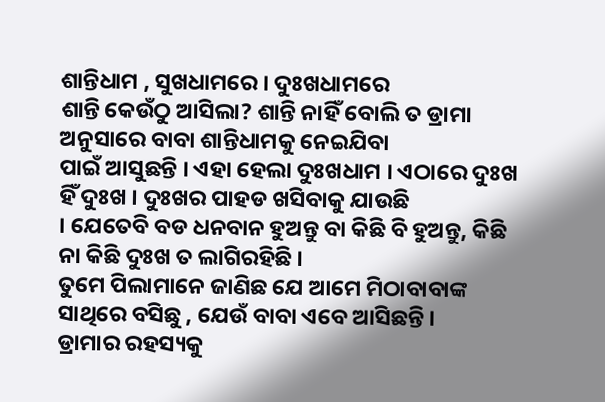ଶାନ୍ତିଧାମ , ସୁଖଧାମରେ । ଦୁଃଖଧାମରେ
ଶାନ୍ତି କେଉଁଠୁ ଆସିଲା? ଶାନ୍ତି ନାହିଁ ବୋଲି ତ ଡ୍ରାମା ଅନୁସାରେ ବାବା ଶାନ୍ତିଧାମକୁ ନେଇଯିବା
ପାଇଁ ଆସୁଛନ୍ତି । ଏହା ହେଲା ଦୁଃଖଧାମ । ଏଠାରେ ଦୁଃଖ ହିଁ ଦୁଃଖ । ଦୁଃଖର ପାହଡ ଖସିବାକୁ ଯାଉଛି
। ଯେତେବି ବଡ ଧନବାନ ହୁଅନ୍ତୁ ବା କିଛି ବି ହୁଅନ୍ତୁ, କିଛି ନା କିଛି ଦୁଃଖ ତ ଲାଗିରହିଛି ।
ତୁମେ ପିଲାମାନେ ଜାଣିଛ ଯେ ଆମେ ମିଠାବାବାଙ୍କ ସାଥିରେ ବସିଛୁ , ଯେଉଁ ବାବା ଏବେ ଆସିଛନ୍ତି ।
ଡ୍ରାମାର ରହସ୍ୟକୁ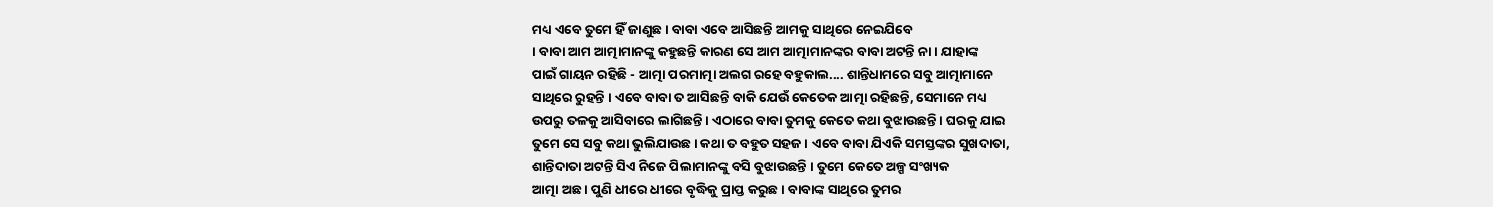ମଧ୍ୟ ଏବେ ତୁମେ ହିଁ ଜାଣୁଛ । ବାବା ଏବେ ଆସିଛନ୍ତି ଆମକୁ ସାଥିରେ ନେଇଯିବେ
। ବାବା ଆମ ଆତ୍ମାମାନଙ୍କୁ କହୁଛନ୍ତି କାରଣ ସେ ଆମ ଆତ୍ମାମାନଙ୍କର ବାବା ଅଟନ୍ତି ନା । ଯାହାଙ୍କ
ପାଇଁ ଗାୟନ ରହିଛି - ଆତ୍ମା ପରମାତ୍ମା ଅଲଗ ରହେ ବହୁକାଲ.... ଶାନ୍ତିଧାମରେ ସବୁ ଆତ୍ମାମାନେ
ସାଥିରେ ରୁହନ୍ତି । ଏବେ ବାବା ତ ଆସିଛନ୍ତି ବାକି ଯେଉଁ କେତେକ ଆତ୍ମା ରହିଛନ୍ତି, ସେମାନେ ମଧ୍ୟ
ଉପରୁ ତଳକୁ ଆସିବାରେ ଲାଗିଛନ୍ତି । ଏଠାରେ ବାବା ତୁମକୁ କେତେ କଥା ବୁଝାଉଛନ୍ତି । ଘରକୁ ଯାଇ
ତୁମେ ସେ ସବୁ କଥା ଭୁଲିଯାଉଛ । କଥା ତ ବହୁତ ସହଜ । ଏବେ ବାବା ଯିଏକି ସମସ୍ତଙ୍କର ସୁଖଦାତା,
ଶାନ୍ତିଦାତା ଅଟନ୍ତି ସିଏ ନିଜେ ପିଲାମାନଙ୍କୁ ବସି ବୁଝାଉଛନ୍ତି । ତୁମେ କେତେ ଅଳ୍ପ ସଂଖ୍ୟକ
ଆତ୍ମା ଅଛ । ପୁଣି ଧୀରେ ଧୀରେ ବୃଦ୍ଧିକୁ ପ୍ରାପ୍ତ କରୁଛ । ବାବାଙ୍କ ସାଥିରେ ତୁମର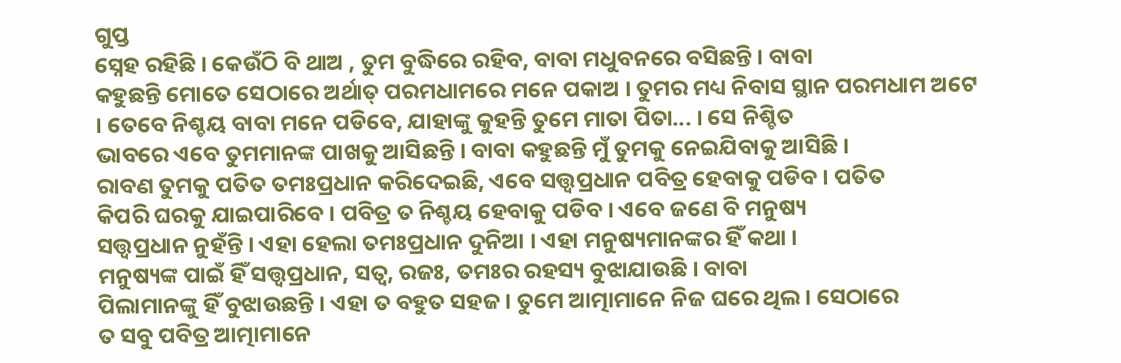ଗୁପ୍ତ
ସ୍ନେହ ରହିଛି । କେଉଁଠି ବି ଥାଅ , ତୁମ ବୁଦ୍ଧିରେ ରହିବ, ବାବା ମଧୁବନରେ ବସିଛନ୍ତି । ବାବା
କହୁଛନ୍ତି ମୋତେ ସେଠାରେ ଅର୍ଥାତ୍ ପରମଧାମରେ ମନେ ପକାଅ । ତୁମର ମଧ୍ୟ ନିବାସ ସ୍ଥାନ ପରମଧାମ ଅଟେ
। ତେବେ ନିଶ୍ଚୟ ବାବା ମନେ ପଡିବେ, ଯାହାଙ୍କୁ କୁହନ୍ତି ତୁମେ ମାତା ପିତା... । ସେ ନିଶ୍ଚିତ
ଭାବରେ ଏବେ ତୁମମାନଙ୍କ ପାଖକୁ ଆସିଛନ୍ତି । ବାବା କହୁଛନ୍ତି ମୁଁ ତୁମକୁ ନେଇଯିବାକୁ ଆସିଛି ।
ରାବଣ ତୁମକୁ ପତିତ ତମଃପ୍ରଧାନ କରିଦେଇଛି, ଏବେ ସତ୍ତ୍ୱପ୍ରଧାନ ପବିତ୍ର ହେବାକୁ ପଡିବ । ପତିତ
କିପରି ଘରକୁ ଯାଇପାରିବେ । ପବିତ୍ର ତ ନିଶ୍ଚୟ ହେବାକୁ ପଡିବ । ଏବେ ଜଣେ ବି ମନୁଷ୍ୟ
ସତ୍ତ୍ୱପ୍ରଧାନ ନୁହଁନ୍ତି । ଏହା ହେଲା ତମଃପ୍ରଧାନ ଦୁନିଆ । ଏହା ମନୁଷ୍ୟମାନଙ୍କର ହିଁ କଥା ।
ମନୁଷ୍ୟଙ୍କ ପାଇଁ ହିଁ ସତ୍ତ୍ୱପ୍ରଧାନ, ସତ୍ୱ, ରଜଃ, ତମଃର ରହସ୍ୟ ବୁଝାଯାଉଛି । ବାବା
ପିଲାମାନଙ୍କୁ ହିଁ ବୁଝାଉଛନ୍ତି । ଏହା ତ ବହୁତ ସହଜ । ତୁମେ ଆତ୍ମାମାନେ ନିଜ ଘରେ ଥିଲ । ସେଠାରେ
ତ ସବୁ ପବିତ୍ର ଆତ୍ମାମାନେ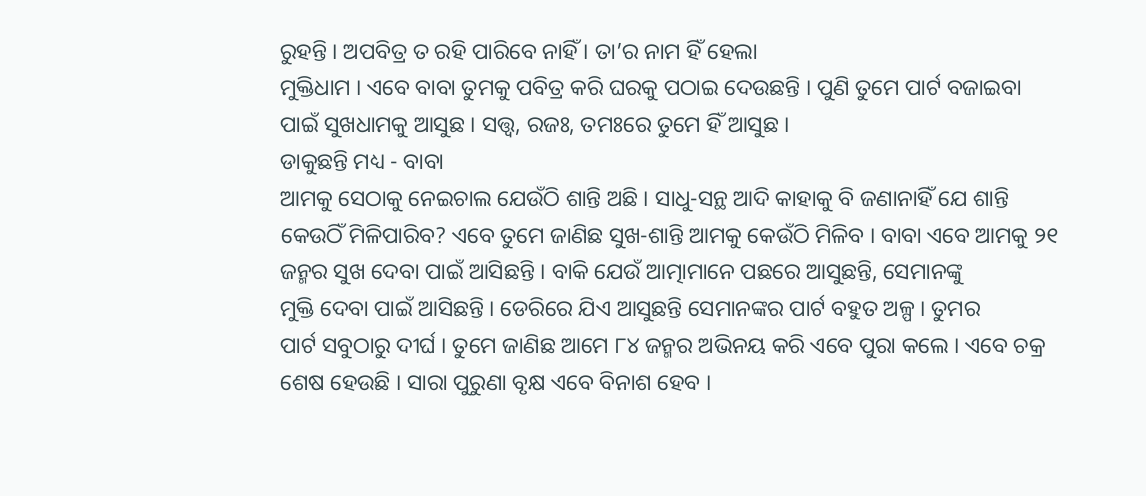ରୁହନ୍ତି । ଅପବିତ୍ର ତ ରହି ପାରିବେ ନାହିଁ । ତା’ର ନାମ ହିଁ ହେଲା
ମୁକ୍ତିଧାମ । ଏବେ ବାବା ତୁମକୁ ପବିତ୍ର କରି ଘରକୁ ପଠାଇ ଦେଉଛନ୍ତି । ପୁଣି ତୁମେ ପାର୍ଟ ବଜାଇବା
ପାଇଁ ସୁଖଧାମକୁ ଆସୁଛ । ସତ୍ତ୍ୱ, ରଜଃ, ତମଃରେ ତୁମେ ହିଁ ଆସୁଛ ।
ଡାକୁଛନ୍ତି ମଧ୍ୟ - ବାବା
ଆମକୁ ସେଠାକୁ ନେଇଚାଲ ଯେଉଁଠି ଶାନ୍ତି ଅଛି । ସାଧୁ-ସନ୍ଥ ଆଦି କାହାକୁ ବି ଜଣାନାହିଁ ଯେ ଶାନ୍ତି
କେଉଠିଁ ମିଳିପାରିବ? ଏବେ ତୁମେ ଜାଣିଛ ସୁଖ-ଶାନ୍ତି ଆମକୁ କେଉଁଠି ମିଳିବ । ବାବା ଏବେ ଆମକୁ ୨୧
ଜନ୍ମର ସୁଖ ଦେବା ପାଇଁ ଆସିଛନ୍ତି । ବାକି ଯେଉଁ ଆତ୍ମାମାନେ ପଛରେ ଆସୁଛନ୍ତି, ସେମାନଙ୍କୁ
ମୁକ୍ତି ଦେବା ପାଇଁ ଆସିଛନ୍ତି । ଡେରିରେ ଯିଏ ଆସୁଛନ୍ତି ସେମାନଙ୍କର ପାର୍ଟ ବହୁତ ଅଳ୍ପ । ତୁମର
ପାର୍ଟ ସବୁଠାରୁ ଦୀର୍ଘ । ତୁମେ ଜାଣିଛ ଆମେ ୮୪ ଜନ୍ମର ଅଭିନୟ କରି ଏବେ ପୁରା କଲେ । ଏବେ ଚକ୍ର
ଶେଷ ହେଉଛି । ସାରା ପୁରୁଣା ବୃକ୍ଷ ଏବେ ବିନାଶ ହେବ ।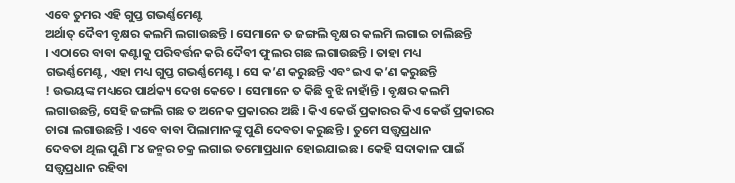ଏବେ ତୁମର ଏହି ଗୁପ୍ତ ଗଭର୍ଣ୍ଣମେଣ୍ଟ
ଅର୍ଥାତ୍ ଦୈବୀ ବୃକ୍ଷର କଲମି ଲଗାଉଛନ୍ତି । ସେମାନେ ତ ଜଙ୍ଗଲି ବୃକ୍ଷର କଲମି ଲଗାଇ ଚାଲିଛନ୍ତି
। ଏଠାରେ ବାବା କଣ୍ଟାକୁ ପରିବର୍ତ୍ତନ କରି ଦୈବୀ ଫୁଲର ଗଛ ଲଗାଉଛନ୍ତି । ତାହା ମଧ୍ୟ
ଗଭର୍ଣ୍ଣମେଣ୍ଟ, ଏହା ମଧ୍ୟ ଗୁପ୍ତ ଗଭର୍ଣ୍ଣମେଣ୍ଟ । ସେ କ’ଣ କରୁଛନ୍ତି ଏବଂ ଇଏ କ’ଣ କରୁଛନ୍ତି
! ଉଭୟଙ୍କ ମଧ୍ୟରେ ପାର୍ଥକ୍ୟ ଦେଖ କେତେ । ସେମାନେ ତ କିଛି ବୁଝି ନାହାଁନ୍ତି । ବୃକ୍ଷର କଲମି
ଲଗାଉଛନ୍ତି, ସେହି ଜଙ୍ଗଲି ଗଛ ତ ଅନେକ ପ୍ରକାରର ଅଛି । କିଏ କେଉଁ ପ୍ରକାରର କିଏ କେଉଁ ପ୍ରକାରର
ଚାରା ଲଗାଉଛନ୍ତି । ଏବେ ବାବା ପିଲାମାନଙ୍କୁ ପୁଣି ଦେବତା କରୁଛନ୍ତି । ତୁମେ ସତ୍ତ୍ୱପ୍ରଧାନ
ଦେବତା ଥିଲ ପୁଣି ୮୪ ଜନ୍ମର ଚକ୍ର ଲଗାଇ ତମୋପ୍ରଧାନ ହୋଇଯାଇଛ । କେହି ସଦାକାଳ ପାଇଁ
ସତ୍ତ୍ୱପ୍ରଧାନ ରହିବା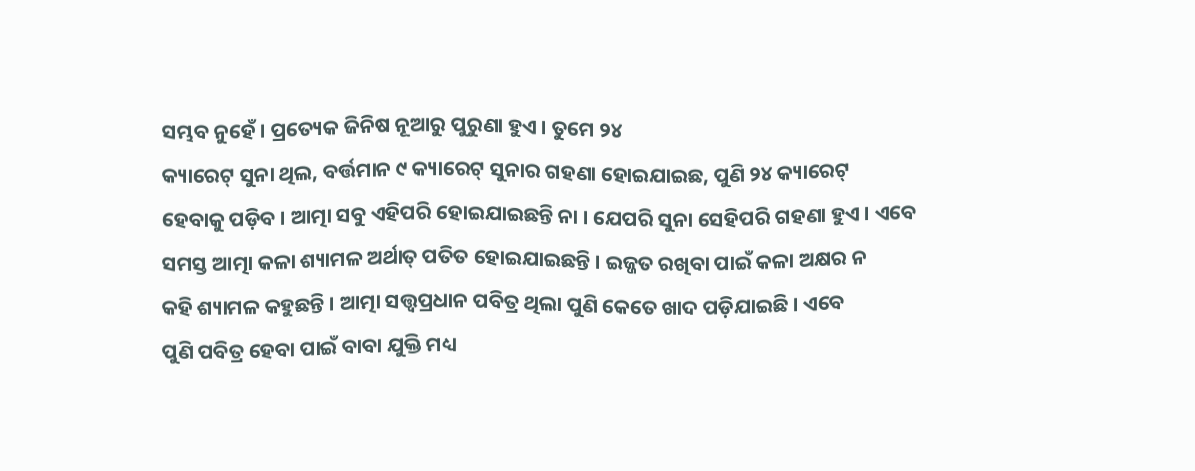ସମ୍ଭବ ନୁହେଁ । ପ୍ରତ୍ୟେକ ଜିନିଷ ନୂଆରୁ ପୁରୁଣା ହୁଏ । ତୁମେ ୨୪
କ୍ୟାରେଟ୍ ସୁନା ଥିଲ, ବର୍ତ୍ତମାନ ୯ କ୍ୟାରେଟ୍ ସୁନାର ଗହଣା ହୋଇଯାଇଛ, ପୁଣି ୨୪ କ୍ୟାରେଟ୍
ହେବାକୁ ପଡ଼ିବ । ଆତ୍ମା ସବୁ ଏହିପରି ହୋଇଯାଇଛନ୍ତି ନା । ଯେପରି ସୁନା ସେହିପରି ଗହଣା ହୁଏ । ଏବେ
ସମସ୍ତ ଆତ୍ମା କଳା ଶ୍ୟାମଳ ଅର୍ଥାତ୍ ପତିତ ହୋଇଯାଇଛନ୍ତି । ଇଜ୍ଜତ ରଖିବା ପାଇଁ କଳା ଅକ୍ଷର ନ
କହି ଶ୍ୟାମଳ କହୁଛନ୍ତି । ଆତ୍ମା ସତ୍ତ୍ୱପ୍ରଧାନ ପବିତ୍ର ଥିଲା ପୁଣି କେତେ ଖାଦ ପଡ଼ିଯାଇଛି । ଏବେ
ପୁଣି ପବିତ୍ର ହେବା ପାଇଁ ବାବା ଯୁକ୍ତି ମଧ୍ୟ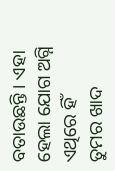ବତାଉଛନ୍ତି । ଏହା ହେଲା ଯୋଗ ଅଗ୍ନି ଏଥିରେ ହିଁ
ତୁମର ଖାଦ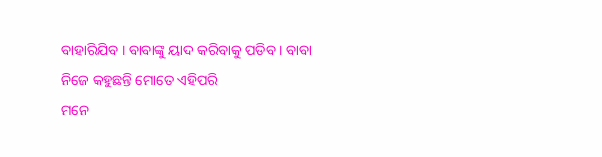ବାହାରିଯିବ । ବାବାଙ୍କୁ ୟାଦ କରିବାକୁ ପଡିବ । ବାବା ନିଜେ କହୁଛନ୍ତି ମୋତେ ଏହିପରି
ମନେ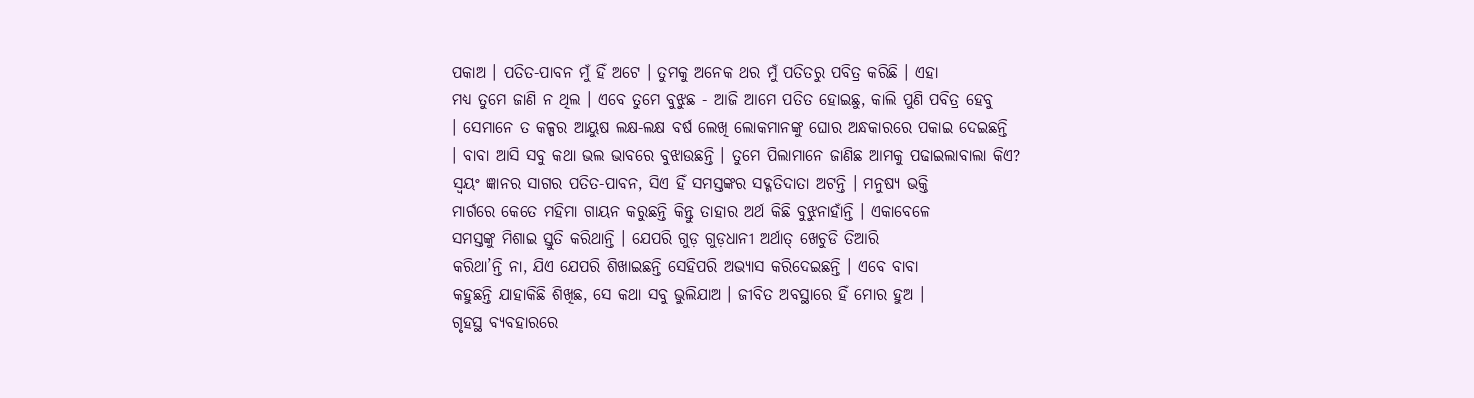ପକାଅ । ପତିତ-ପାବନ ମୁଁ ହିଁ ଅଟେ । ତୁମକୁ ଅନେକ ଥର ମୁଁ ପତିତରୁ ପବିତ୍ର କରିଛି । ଏହା
ମଧ୍ୟ ତୁମେ ଜାଣି ନ ଥିଲ । ଏବେ ତୁମେ ବୁଝୁଛ - ଆଜି ଆମେ ପତିତ ହୋଇଛୁ, କାଲି ପୁଣି ପବିତ୍ର ହେବୁ
। ସେମାନେ ତ କଳ୍ପର ଆୟୁଷ ଲକ୍ଷ-ଲକ୍ଷ ବର୍ଷ ଲେଖି ଲୋକମାନଙ୍କୁ ଘୋର ଅନ୍ଧକାରରେ ପକାଇ ଦେଇଛନ୍ତି
। ବାବା ଆସି ସବୁ କଥା ଭଲ ଭାବରେ ବୁଝାଉଛନ୍ତି । ତୁମେ ପିଲାମାନେ ଜାଣିଛ ଆମକୁ ପଢାଇଲାବାଲା କିଏ?
ସ୍ୱୟଂ ଜ୍ଞାନର ସାଗର ପତିତ-ପାବନ, ସିଏ ହିଁ ସମସ୍ତଙ୍କର ସଦ୍ଗତିଦାତା ଅଟନ୍ତି । ମନୁଷ୍ୟ ଭକ୍ତି
ମାର୍ଗରେ କେତେ ମହିମା ଗାୟନ କରୁଛନ୍ତି କିନ୍ତୁ ତାହାର ଅର୍ଥ କିଛି ବୁଝୁନାହାଁନ୍ତି । ଏକାବେଳେ
ସମସ୍ତଙ୍କୁ ମିଶାଇ ସ୍ତୁତି କରିଥାନ୍ତି । ଯେପରି ଗୁଡ଼ ଗୁଡ଼ଧାନୀ ଅର୍ଥାତ୍ ଖେଚୁଡି ତିଆରି
କରିଥା’ନ୍ତି ନା, ଯିଏ ଯେପରି ଶିଖାଇଛନ୍ତି ସେହିପରି ଅଭ୍ୟାସ କରିଦେଇଛନ୍ତି । ଏବେ ବାବା
କହୁଛନ୍ତି ଯାହାକିଛି ଶିଖିଛ, ସେ କଥା ସବୁ ଭୁଲିଯାଅ । ଜୀବିତ ଅବସ୍ଥାରେ ହିଁ ମୋର ହୁଅ ।
ଗୃହସ୍ଥ ବ୍ୟବହାରରେ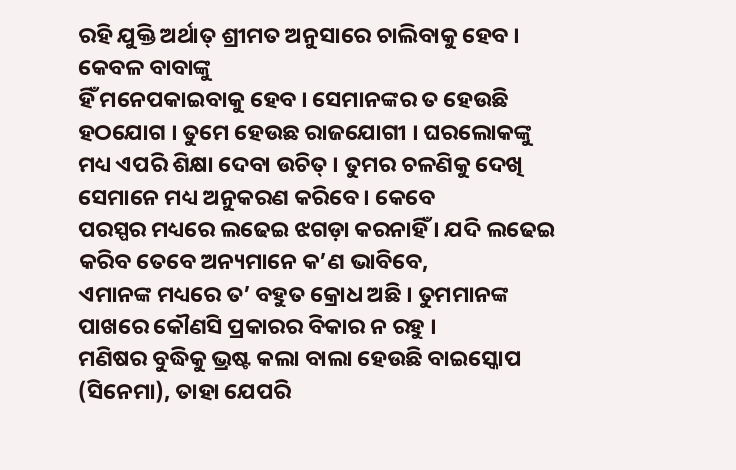ରହି ଯୁକ୍ତି ଅର୍ଥାତ୍ ଶ୍ରୀମତ ଅନୁସାରେ ଚାଲିବାକୁ ହେବ । କେବଳ ବାବାଙ୍କୁ
ହିଁ ମନେପକାଇବାକୁ ହେବ । ସେମାନଙ୍କର ତ ହେଉଛି ହଠଯୋଗ । ତୁମେ ହେଉଛ ରାଜଯୋଗୀ । ଘରଲୋକଙ୍କୁ
ମଧ୍ୟ ଏପରି ଶିକ୍ଷା ଦେବା ଉଚିତ୍ । ତୁମର ଚଳଣିକୁ ଦେଖି ସେମାନେ ମଧ୍ୟ ଅନୁକରଣ କରିବେ । କେବେ
ପରସ୍ପର ମଧ୍ୟରେ ଲଢେଇ ଝଗଡ଼ା କରନାହିଁ । ଯଦି ଲଢେଇ କରିବ ତେବେ ଅନ୍ୟମାନେ କ’ଣ ଭାବିବେ,
ଏମାନଙ୍କ ମଧ୍ୟରେ ତ’ ବହୁତ କ୍ରୋଧ ଅଛି । ତୁମମାନଙ୍କ ପାଖରେ କୌଣସି ପ୍ରକାରର ବିକାର ନ ରହୁ ।
ମଣିଷର ବୁଦ୍ଧିକୁ ଭ୍ରଷ୍ଟ କଲା ବାଲା ହେଉଛି ବାଇସ୍କୋପ (ସିନେମା), ତାହା ଯେପରି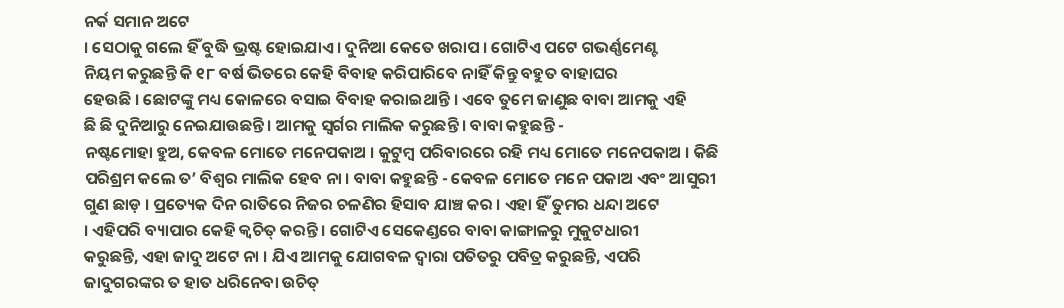ନର୍କ ସମାନ ଅଟେ
। ସେଠାକୁ ଗଲେ ହିଁ ବୁଦ୍ଧି ଭ୍ରଷ୍ଟ ହୋଇଯାଏ । ଦୁନିଆ କେତେ ଖରାପ । ଗୋଟିଏ ପଟେ ଗଭର୍ଣ୍ଣମେଣ୍ଟ
ନିୟମ କରୁଛନ୍ତି କି ୧୮ ବର୍ଷ ଭିତରେ କେହି ବିବାହ କରିପାରିବେ ନାହିଁ କିନ୍ତୁ ବହୁତ ବାହାଘର
ହେଉଛି । ଛୋଟଙ୍କୁ ମଧ୍ୟ କୋଳରେ ବସାଇ ବିବାହ କରାଇଥାନ୍ତି । ଏବେ ତୁମେ ଜାଣୁଛ ବାବା ଆମକୁ ଏହି
ଛି ଛି ଦୁନିଆରୁ ନେଇଯାଉଛନ୍ତି । ଆମକୁ ସ୍ୱର୍ଗର ମାଲିକ କରୁଛନ୍ତି । ବାବା କହୁଛନ୍ତି -
ନଷ୍ଟମୋହା ହୁଅ, କେବଳ ମୋତେ ମନେପକାଅ । କୁଟୁମ୍ବ ପରିବାରରେ ରହି ମଧ୍ୟ ମୋତେ ମନେପକାଅ । କିଛି
ପରିଶ୍ରମ କଲେ ତ’ ବିଶ୍ୱର ମାଲିକ ହେବ ନା । ବାବା କହୁଛନ୍ତି - କେବଳ ମୋତେ ମନେ ପକାଅ ଏବଂ ଆସୁରୀ
ଗୁଣ ଛାଡ଼ । ପ୍ରତ୍ୟେକ ଦିନ ରାତିରେ ନିଜର ଚଳଣିର ହିସାବ ଯାଞ୍ଚ କର । ଏହା ହିଁ ତୁମର ଧନ୍ଦା ଅଟେ
। ଏହିପରି ବ୍ୟାପାର କେହି କ୍ୱଚିତ୍ କରନ୍ତି । ଗୋଟିଏ ସେକେଣ୍ଡରେ ବାବା କାଙ୍ଗାଳରୁ ମୁକୁଟଧାରୀ
କରୁଛନ୍ତି, ଏହା ଜାଦୁ ଅଟେ ନା । ଯିଏ ଆମକୁ ଯୋଗବଳ ଦ୍ୱାରା ପତିତରୁ ପବିତ୍ର କରୁଛନ୍ତି, ଏପରି
ଜାଦୁଗରଙ୍କର ତ ହାତ ଧରିନେବା ଉଚିତ୍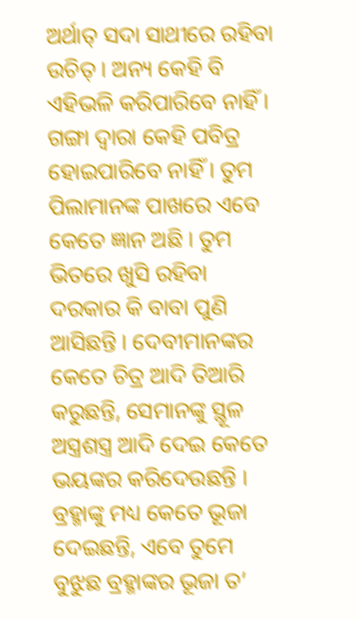ଅର୍ଥାତ୍ ସଦା ସାଥୀରେ ରହିବା ଉଚିତ୍ । ଅନ୍ୟ କେହି ବି
ଏହିଭଳି କରିପାରିବେ ନାହିଁ । ଗଙ୍ଗା ଦ୍ୱାରା କେହି ପବିତ୍ର ହୋଇପାରିବେ ନାହିଁ । ତୁମ
ପିଲାମାନଙ୍କ ପାଖରେ ଏବେ କେତେ ଜ୍ଞାନ ଅଛି । ତୁମ ଭିତରେ ଖୁସି ରହିବା ଦରକାର କି ବାବା ପୁଣି
ଆସିଛନ୍ତି । ଦେବୀମାନଙ୍କର କେତେ ଚିତ୍ର ଆଦି ତିଆରି କରୁଛନ୍ତି, ସେମାନଙ୍କୁ ସ୍ଥୂଳ
ଅସ୍ତ୍ରଶସ୍ତ୍ର ଆଦି ଦେଇ କେତେ ଭୟଙ୍କର କରିଦେଉଛନ୍ତି । ବ୍ରହ୍ମାଙ୍କୁ ମଧ୍ୟ କେତେ ଭୂଜା
ଦେଇଛନ୍ତି, ଏବେ ତୁମେ ବୁଝୁଛ ବ୍ରହ୍ମାଙ୍କର ଭୂଜା ତ’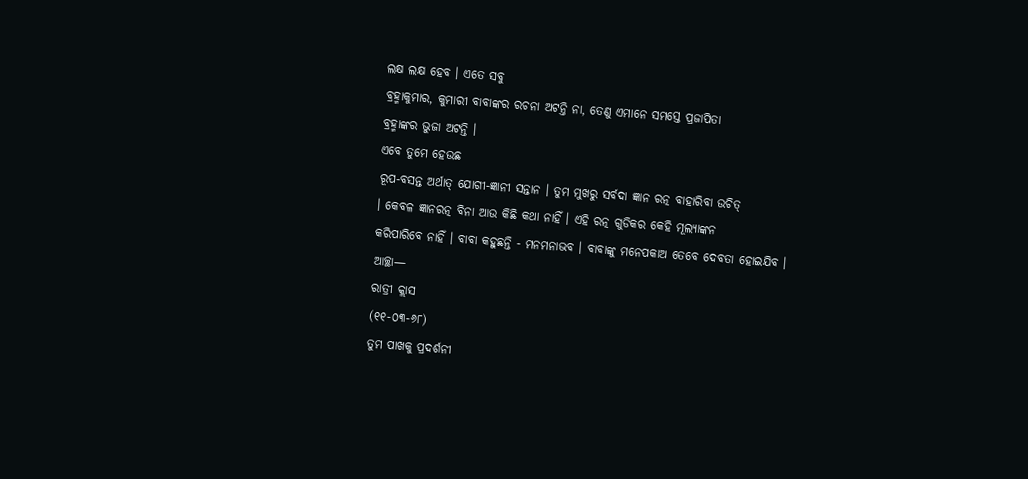ଲକ୍ଷ ଲକ୍ଷ ହେବ । ଏତେ ସବୁ
ବ୍ରହ୍ମାକୁମାର, କୁମାରୀ ବାବାଙ୍କର ରଚନା ଅଟନ୍ତି ନା, ତେଣୁ ଏମାନେ ସମସ୍ତେ ପ୍ରଜାପିତା
ବ୍ରହ୍ମାଙ୍କର ଭୁଜା ଅଟନ୍ତି ।
ଏବେ ତୁମେ ହେଉଛ
ରୂପ-ବସନ୍ତ ଅର୍ଥାତ୍ ଯୋଗୀ-ଜ୍ଞାନୀ ସନ୍ତାନ । ତୁମ ମୁଖରୁ ସର୍ବଦା ଜ୍ଞାନ ରତ୍ନ ବାହାରିବା ଉଚିତ୍
। କେବଳ ଜ୍ଞାନରତ୍ନ ବିନା ଆଉ କିଛି କଥା ନାହିଁ । ଏହି ରତ୍ନ ଗୁଡିକର କେହି ମୂଲ୍ୟାଙ୍କନ
କରିପାରିବେ ନାହିଁ । ବାବା କହୁଛନ୍ତି - ମନମନାଭବ । ବାବାଙ୍କୁ ମନେପକାଅ ତେବେ ଦେବତା ହୋଇଯିବ ।
ଆଚ୍ଛା—
ରାତ୍ରୀ କ୍ଲାସ
(୧୧-୦୩-୬୮)
ତୁମ ପାଖକୁ ପ୍ରଦର୍ଶନୀ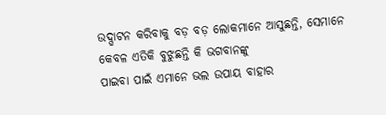ଉଦ୍ଘାଟନ କରିବାକୁ ବଡ଼ ବଡ଼ ଲୋକମାନେ ଆସୁଛନ୍ତି, ସେମାନେ କେବଳ ଏତିକି ବୁଝୁଛନ୍ତି କି ଭଗବାନଙ୍କୁ
ପାଇବା ପାଇଁ ଏମାନେ ଭଲ ଉପାୟ ବାହାର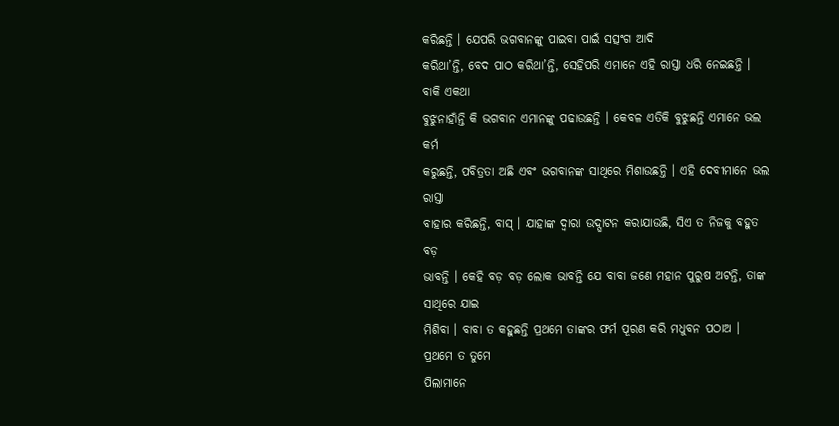କରିଛନ୍ତି । ଯେପରି ଭଗବାନଙ୍କୁ ପାଇବା ପାଇଁ ସତ୍ସଂଗ ଆଦି
କରିଥା’ନ୍ତି, ବେଦ ପାଠ କରିଥା’ନ୍ତି, ସେହିପରି ଏମାନେ ଏହି ରାସ୍ତା ଧରି ନେଇଛନ୍ତି । ବାକି ଏକଥା
ବୁଝୁନାହାଁନ୍ତି କି ଭଗବାନ ଏମାନଙ୍କୁ ପଢାଉଛନ୍ତି । କେବଳ ଏତିକି ବୁଝୁଛନ୍ତି ଏମାନେ ଭଲ କର୍ମ
କରୁଛନ୍ତି, ପବିତ୍ରତା ଅଛି ଏବଂ ଭଗବାନଙ୍କ ସାଥିରେ ମିଶାଉଛନ୍ତି । ଏହି ଦେବୀମାନେ ଭଲ ରାସ୍ତା
ବାହାର କରିଛନ୍ତି, ବାସ୍ । ଯାହାଙ୍କ ଦ୍ୱାରା ଉଦ୍ଘାଟନ କରାଯାଉଛି, ସିଏ ତ ନିଜକୁ ବହୁତ ବଡ଼
ଭାବନ୍ତି । କେହି ବଡ଼ ବଡ଼ ଲୋକ ଭାବନ୍ତି ଯେ ବାବା ଜଣେ ମହାନ ପୁରୁଷ ଅଟନ୍ତି, ତାଙ୍କ ସାଥିରେ ଯାଇ
ମିଶିବା । ବାବା ତ କହୁଛନ୍ତି ପ୍ରଥମେ ତାଙ୍କର ଫର୍ମ ପୂରଣ କରି ମଧୁବନ ପଠାଅ । ପ୍ରଥମେ ତ ତୁମେ
ପିଲାମାନେ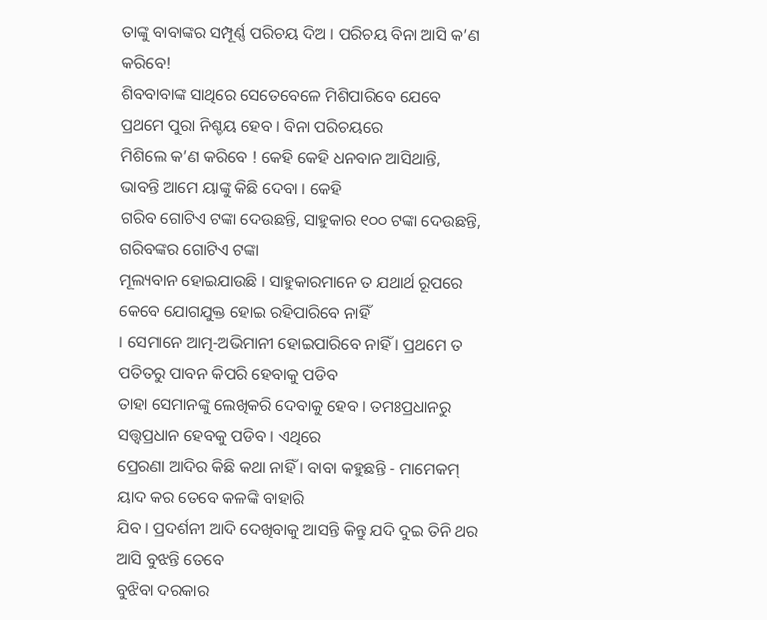ତାଙ୍କୁ ବାବାଙ୍କର ସମ୍ପୂର୍ଣ୍ଣ ପରିଚୟ ଦିଅ । ପରିଚୟ ବିନା ଆସି କ’ଣ କରିବେ!
ଶିବବାବାଙ୍କ ସାଥିରେ ସେତେବେଳେ ମିଶିପାରିବେ ଯେବେ ପ୍ରଥମେ ପୁରା ନିଶ୍ଚୟ ହେବ । ବିନା ପରିଚୟରେ
ମିଶିଲେ କ’ଣ କରିବେ ! କେହି କେହି ଧନବାନ ଆସିଥାନ୍ତି, ଭାବନ୍ତି ଆମେ ୟାଙ୍କୁ କିଛି ଦେବା । କେହି
ଗରିବ ଗୋଟିଏ ଟଙ୍କା ଦେଉଛନ୍ତି, ସାହୁକାର ୧୦୦ ଟଙ୍କା ଦେଉଛନ୍ତି, ଗରିବଙ୍କର ଗୋଟିଏ ଟଙ୍କା
ମୂଲ୍ୟବାନ ହୋଇଯାଉଛି । ସାହୁକାରମାନେ ତ ଯଥାର୍ଥ ରୂପରେ କେବେ ଯୋଗଯୁକ୍ତ ହୋଇ ରହିପାରିବେ ନାହିଁ
। ସେମାନେ ଆତ୍ମ-ଅଭିମାନୀ ହୋଇପାରିବେ ନାହିଁ । ପ୍ରଥମେ ତ ପତିତରୁ ପାବନ କିପରି ହେବାକୁ ପଡିବ
ତାହା ସେମାନଙ୍କୁ ଲେଖିକରି ଦେବାକୁ ହେବ । ତମଃପ୍ରଧାନରୁ ସତ୍ତ୍ୱପ୍ରଧାନ ହେବକୁ ପଡିବ । ଏଥିରେ
ପ୍ରେରଣା ଆଦିର କିଛି କଥା ନାହିଁ । ବାବା କହୁଛନ୍ତି - ମାମେକମ୍ ୟାଦ କର ତେବେ କଳଙ୍କି ବାହାରି
ଯିବ । ପ୍ରଦର୍ଶନୀ ଆଦି ଦେଖିବାକୁ ଆସନ୍ତି କିନ୍ତୁ ଯଦି ଦୁଇ ତିନି ଥର ଆସି ବୁଝନ୍ତି ତେବେ
ବୁଝିବା ଦରକାର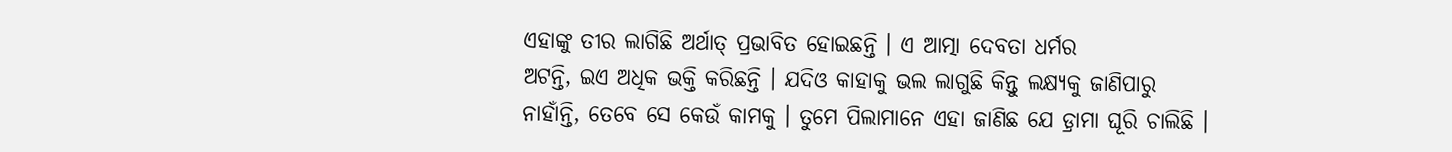ଏହାଙ୍କୁ ତୀର ଲାଗିଛି ଅର୍ଥାତ୍ ପ୍ରଭାବିତ ହୋଇଛନ୍ତି । ଏ ଆତ୍ମା ଦେବତା ଧର୍ମର
ଅଟନ୍ତି, ଇଏ ଅଧିକ ଭକ୍ତି କରିଛନ୍ତି । ଯଦିଓ କାହାକୁ ଭଲ ଲାଗୁଛି କିନ୍ତୁ ଲକ୍ଷ୍ୟକୁ ଜାଣିପାରୁ
ନାହାଁନ୍ତି, ତେବେ ସେ କେଉଁ କାମକୁ । ତୁମେ ପିଲାମାନେ ଏହା ଜାଣିଛ ଯେ ଡ଼୍ରାମା ଘୂରି ଚାଲିଛି ।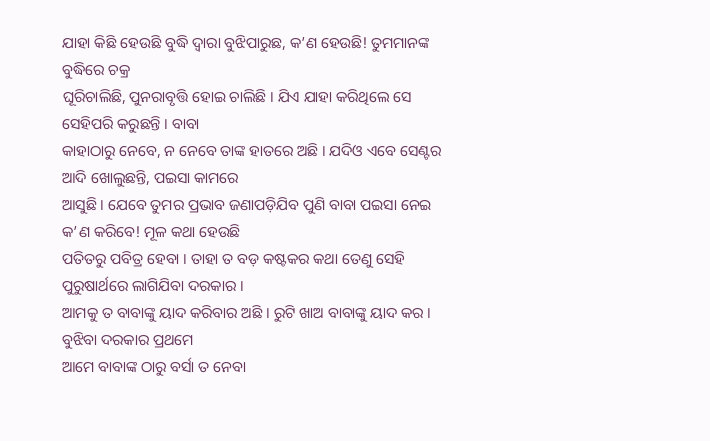ଯାହା କିଛି ହେଉଛି ବୁଦ୍ଧି ଦ୍ୱାରା ବୁଝିପାରୁଛ, କ’ଣ ହେଉଛି! ତୁମମାନଙ୍କ ବୁଦ୍ଧିରେ ଚକ୍ର
ଘୂରିଚାଲିଛି, ପୁନରାବୃତ୍ତି ହୋଇ ଚାଲିଛି । ଯିଏ ଯାହା କରିଥିଲେ ସେ ସେହିପରି କରୁଛନ୍ତି । ବାବା
କାହାଠାରୁ ନେବେ, ନ ନେବେ ତାଙ୍କ ହାତରେ ଅଛି । ଯଦିଓ ଏବେ ସେଣ୍ଟର ଆଦି ଖୋଲୁଛନ୍ତି, ପଇସା କାମରେ
ଆସୁଛି । ଯେବେ ତୁମର ପ୍ରଭାବ ଜଣାପଡ଼ିଯିବ ପୁଣି ବାବା ପଇସା ନେଇ କ’ଣ କରିବେ! ମୂଳ କଥା ହେଉଛି
ପତିତରୁ ପବିତ୍ର ହେବା । ତାହା ତ ବଡ଼ କଷ୍ଟକର କଥା ତେଣୁ ସେହି ପୁରୁଷାର୍ଥରେ ଲାଗିଯିବା ଦରକାର ।
ଆମକୁ ତ ବାବାଙ୍କୁ ୟାଦ କରିବାର ଅଛି । ରୁଟି ଖାଅ ବାବାଙ୍କୁ ୟାଦ କର । ବୁଝିବା ଦରକାର ପ୍ରଥମେ
ଆମେ ବାବାଙ୍କ ଠାରୁ ବର୍ସା ତ ନେବା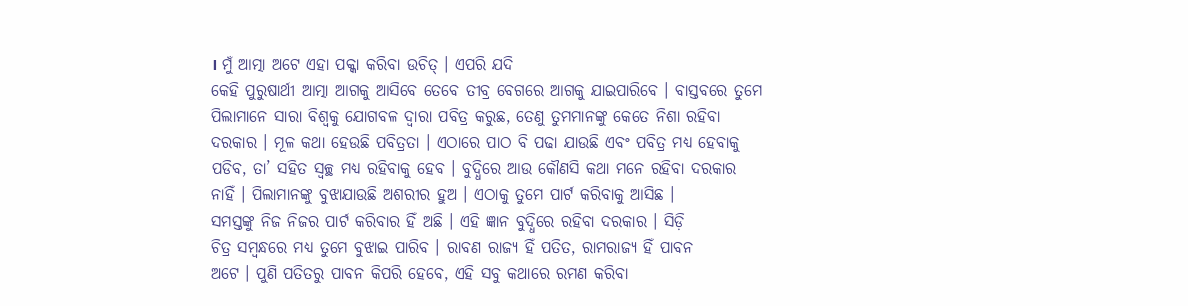। ମୁଁ ଆତ୍ମା ଅଟେ ଏହା ପକ୍କା କରିବା ଉଚିତ୍ । ଏପରି ଯଦି
କେହି ପୁରୁଷାର୍ଥୀ ଆତ୍ମା ଆଗକୁ ଆସିବେ ତେବେ ତୀବ୍ର ବେଗରେ ଆଗକୁ ଯାଇପାରିବେ । ବାସ୍ତବରେ ତୁମେ
ପିଲାମାନେ ସାରା ବିଶ୍ୱକୁ ଯୋଗବଳ ଦ୍ୱାରା ପବିତ୍ର କରୁଛ, ତେଣୁ ତୁମମାନଙ୍କୁ କେତେ ନିଶା ରହିବା
ଦରକାର । ମୂଳ କଥା ହେଉଛି ପବିତ୍ରତା । ଏଠାରେ ପାଠ ବି ପଢା ଯାଉଛି ଏବଂ ପବିତ୍ର ମଧ୍ୟ ହେବାକୁ
ପଡିବ, ତା’ ସହିତ ସ୍ୱଚ୍ଛ ମଧ୍ୟ ରହିବାକୁ ହେବ । ବୁଦ୍ଧିରେ ଆଉ କୌଣସି କଥା ମନେ ରହିବା ଦରକାର
ନାହିଁ । ପିଲାମାନଙ୍କୁ ବୁଝାଯାଉଛି ଅଶରୀର ହୁଅ । ଏଠାକୁ ତୁମେ ପାର୍ଟ କରିବାକୁ ଆସିଛ ।
ସମସ୍ତଙ୍କୁ ନିଜ ନିଜର ପାର୍ଟ କରିବାର ହିଁ ଅଛି । ଏହି ଜ୍ଞାନ ବୁଦ୍ଧିରେ ରହିବା ଦରକାର । ସିଡ଼ି
ଚିତ୍ର ସମ୍ବନ୍ଧରେ ମଧ୍ୟ ତୁମେ ବୁଝାଇ ପାରିବ । ରାବଣ ରାଜ୍ୟ ହିଁ ପତିତ, ରାମରାଜ୍ୟ ହିଁ ପାବନ
ଅଟେ । ପୁଣି ପତିତରୁ ପାବନ କିପରି ହେବେ, ଏହି ସବୁ କଥାରେ ରମଣ କରିବା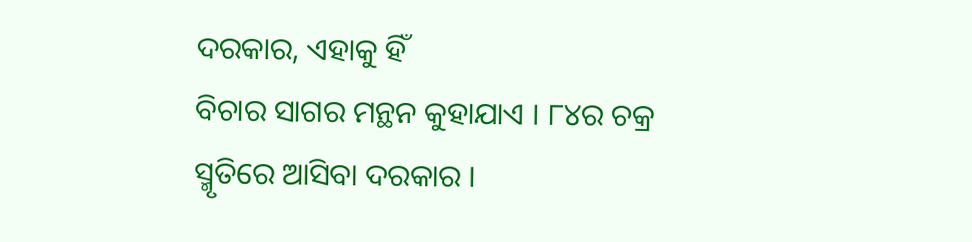ଦରକାର, ଏହାକୁ ହିଁ
ବିଚାର ସାଗର ମନ୍ଥନ କୁହାଯାଏ । ୮୪ର ଚକ୍ର ସ୍ମୃତିରେ ଆସିବା ଦରକାର ।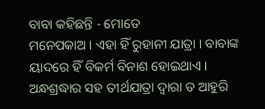ବାବା କହିଛନ୍ତି - ମୋତେ
ମନେପକାଅ । ଏହା ହିଁ ରୁହାନୀ ଯାତ୍ରା । ବାବାଙ୍କ ୟାଦରେ ହିଁ ବିକର୍ମ ବିନାଶ ହୋଇଥାଏ ।
ଅନ୍ଧଶ୍ରଦ୍ଧାର ସହ ତୀର୍ଥଯାତ୍ରା ଦ୍ୱାରା ତ ଆହୁରି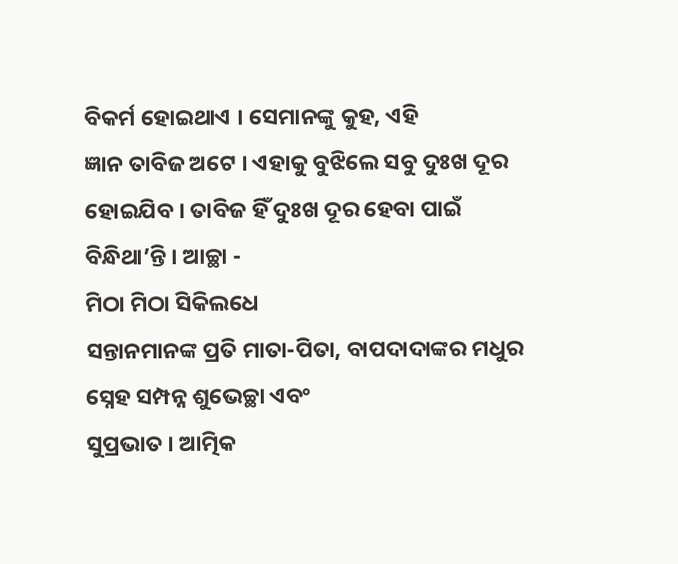ବିକର୍ମ ହୋଇଥାଏ । ସେମାନଙ୍କୁ କୁହ, ଏହି
ଜ୍ଞାନ ତାବିଜ ଅଟେ । ଏହାକୁ ବୁଝିଲେ ସବୁ ଦୁଃଖ ଦୂର ହୋଇଯିବ । ତାବିଜ ହିଁ ଦୁଃଖ ଦୂର ହେବା ପାଇଁ
ବିନ୍ଧିଥା’ନ୍ତି । ଆଚ୍ଛା -
ମିଠା ମିଠା ସିକିଲଧେ
ସନ୍ତାନମାନଙ୍କ ପ୍ରତି ମାତା-ପିତା, ବାପଦାଦାଙ୍କର ମଧୁର ସ୍ନେହ ସମ୍ପନ୍ନ ଶୁଭେଚ୍ଛା ଏବଂ
ସୁପ୍ରଭାତ । ଆତ୍ମିକ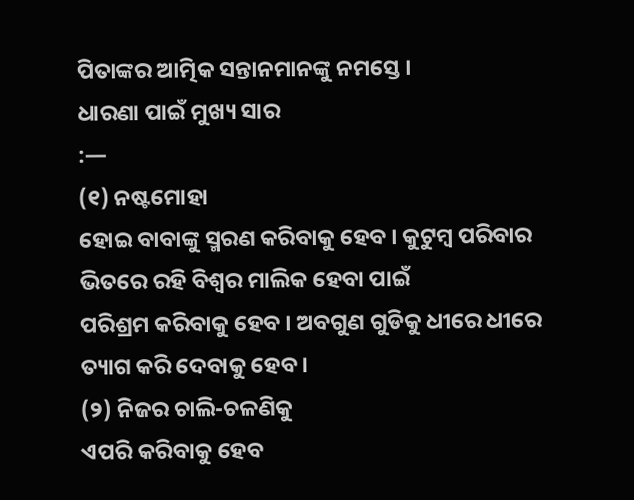ପିତାଙ୍କର ଆତ୍ମିକ ସନ୍ତାନମାନଙ୍କୁ ନମସ୍ତେ ।
ଧାରଣା ପାଇଁ ମୁଖ୍ୟ ସାର
:—
(୧) ନଷ୍ଟମୋହା
ହୋଇ ବାବାଙ୍କୁ ସ୍ମରଣ କରିବାକୁ ହେବ । କୁଟୁମ୍ବ ପରିବାର ଭିତରେ ରହି ବିଶ୍ୱର ମାଲିକ ହେବା ପାଇଁ
ପରିଶ୍ରମ କରିବାକୁ ହେବ । ଅବଗୁଣ ଗୁଡିକୁ ଧୀରେ ଧୀରେ ତ୍ୟାଗ କରି ଦେବାକୁ ହେବ ।
(୨) ନିଜର ଚାଲି-ଚଳଣିକୁ
ଏପରି କରିବାକୁ ହେବ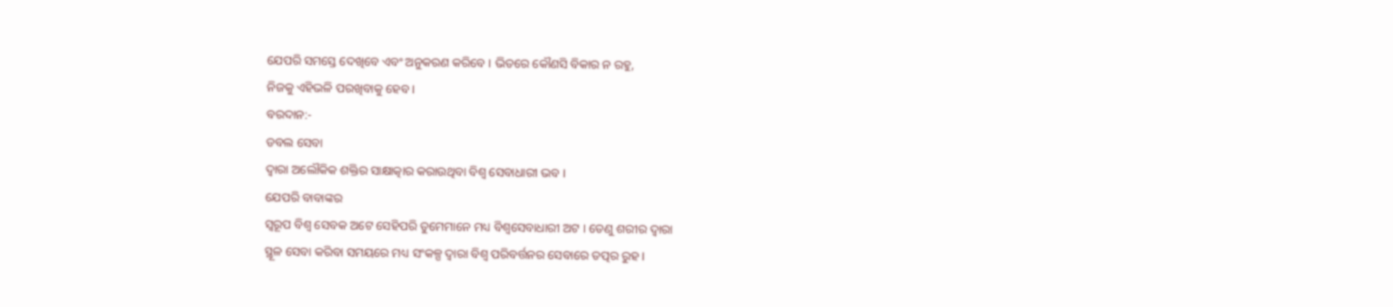ଯେପରି ସମସ୍ତେ ଦେଖିବେ ଏବଂ ଅନୁକରଣ କରିବେ । ଭିତରେ କୌଣସି ବିକାର ନ ରହୁ,
ନିଜକୁ ଏହିଭଳି ପରଖିବାକୁ ହେବ ।
ବରଦାନ:-
ଡବଲ ସେବା
ଦ୍ୱାରା ଅଲୌକିକ ଶକ୍ତିର ସାକ୍ଷାତ୍କାର କରାଉଥିବା ବିଶ୍ୱ ସେବାଧାରୀ ଭବ ।
ଯେପରି ବାବାଙ୍କର
ସ୍ୱରୂପ ବିଶ୍ୱ ସେବକ ଅଟେ ସେହିପରି ତୁମେମାନେ ମଧ୍ୟ ବିଶ୍ୱସେବାଧାରୀ ଅଟ । ତେଣୁ ଶରୀର ଦ୍ୱାରା
ସ୍ଥୂଳ ସେବା କରିବା ସମୟରେ ମଧ୍ୟ ସଂକଳ୍ପ ଦ୍ୱାରା ବିଶ୍ୱ ପରିବର୍ତ୍ତନର ସେବାରେ ତତ୍ପର ରୁହ ।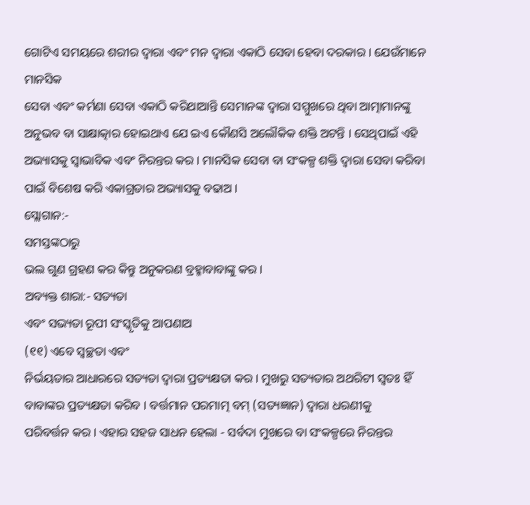ଗୋଟିଏ ସମୟରେ ଶରୀର ଦ୍ୱାରା ଏବଂ ମନ ଦ୍ୱାରା ଏକାଠି ସେବା ହେବା ଦରକାର । ଯେଉଁମାନେ ମାନସିକ
ସେବା ଏବଂ କର୍ମଣା ସେବା ଏକାଠି କରିଥାଆନ୍ତି ସେମାନଙ୍କ ଦ୍ୱାରା ସମ୍ମୁଖରେ ଥିବା ଆତ୍ମାମାନଙ୍କୁ
ଅନୁଭବ ବା ସାକ୍ଷାତ୍କାର ହୋଇଥାଏ ଯେ ଇଏ କୌଣସି ଅଲୌକିକ ଶକ୍ତି ଅଟନ୍ତି । ସେଥିପାଇଁ ଏହି
ଅଭ୍ୟାସକୁ ସ୍ୱାଭାବିକ ଏବଂ ନିରନ୍ତର କର । ମାନସିକ ସେବା ବା ସଂକଳ୍ପ ଶକ୍ତି ଦ୍ୱାରା ସେବା କରିବା
ପାଇଁ ବିଶେଷ କରି ଏକାଗ୍ରତାର ଅଭ୍ୟାସକୁ ବଢାଅ ।
ସ୍ଲୋଗାନ:-
ସମସ୍ତଙ୍କଠାରୁ
ଭଲ ଗୁଣ ଗ୍ରହଣ କର କିନ୍ତୁ ଅନୁକରଣ ବ୍ରହ୍ମାବାବାଙ୍କୁ କର ।
ଅବ୍ୟକ୍ତ ଶାରା:- ସତ୍ୟତା
ଏବଂ ସଭ୍ୟତା ରୂପୀ ସଂସ୍କୃତିକୁ ଆପଣାଅ
(୧୧) ଏବେ ସ୍ୱଚ୍ଛତା ଏବଂ
ନିର୍ଭୟତାର ଆଧାରରେ ସତ୍ୟତା ଦ୍ୱାରା ପ୍ରତ୍ୟକ୍ଷତା କର । ମୁଖରୁ ସତ୍ୟତାର ଅଥରିଟୀ ସ୍ୱତଃ ହିଁ
ବାବାଙ୍କର ପ୍ରତ୍ୟକ୍ଷତା କରିବ । ବର୍ତ୍ତମାନ ପରମାତ୍ମ ବମ୍ (ସତ୍ୟଜ୍ଞାନ) ଦ୍ୱାରା ଧରଣୀକୁ
ପରିବର୍ତ୍ତନ କର । ଏହାର ସହଜ ସାଧନ ହେଲା - ସର୍ବଦା ମୁଖରେ ବା ସଂକଳ୍ପରେ ନିରନ୍ତର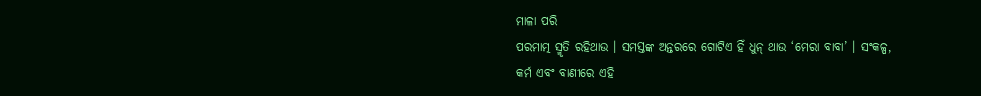ମାଳା ପରି
ପରମାତ୍ମ ସ୍ମୃତି ରହିଥାଉ । ସମସ୍ତଙ୍କ ଅନ୍ତରରେ ଗୋଟିଏ ହିଁ ଧୁନ୍ ଥାଉ ‘ମେରା ବାବା’ । ସଂକଳ୍ପ,
କର୍ମ ଏବଂ ବାଣୀରେ ଏହି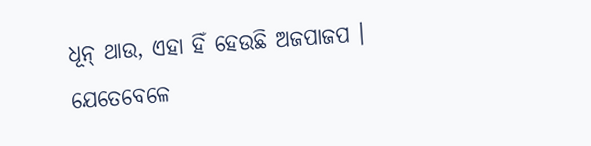ଧୂନ୍ ଥାଉ, ଏହା ହିଁ ହେଉଛି ଅଜପାଜପ । ଯେତେବେଳେ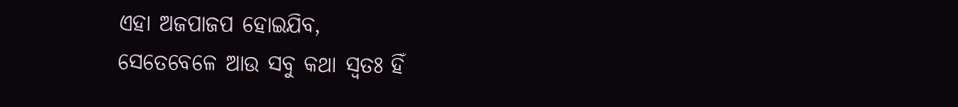ଏହା ଅଜପାଜପ ହୋଇଯିବ,
ସେତେବେଳେ ଆଉ ସବୁ କଥା ସ୍ୱତଃ ହିଁ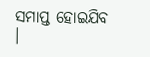ସମାପ୍ତ ହୋଇଯିବ ।